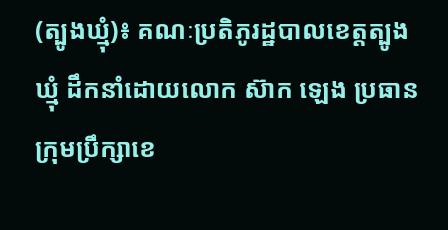(ត្បូងឃ្មុំ)៖ គណៈប្រតិភូរដ្ឋបាលខេត្តត្បូងឃ្មុំ ដឹកនាំដោយលោក ស៊ាក ឡេង ប្រធានក្រុមប្រឹក្សាខេ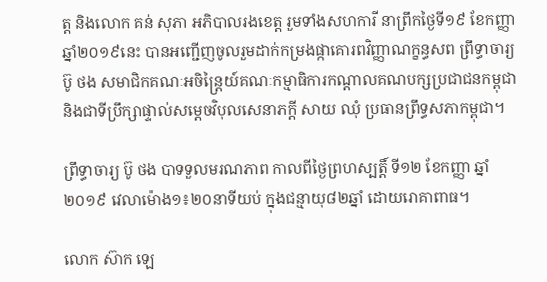ត្ត និងលោក គន់ សុភា អភិបាលរងខេត្ត រួមទាំងសហការី នាព្រឹកថ្ងៃទី១៩ ខែកញ្ញា ឆ្នាំ២០១៩នេះ បានអញ្ជើញចូលរួមដាក់កម្រងផ្កាគោរពវិញ្ញាណក្ខន្ធសព ព្រឹទ្ធាចារ្យ ប៊ូ ថង សមាជិកគណៈអចិន្ត្រៃយ៍គណៈកម្មាធិការកណ្តាលគណបក្សប្រជាជនកម្ពុជា និងជាទីប្រឹក្សាផ្ទាល់សម្តេចវិបុលសេនាភក្តី សាយ ឈុំ ប្រធានព្រឹទ្ធសភាកម្ពុជា។

ព្រឹទ្ធាចារ្យ ប៊ូ ថង បាទទួលមរណភាព កាលពីថ្ងៃព្រហស្បត្តិ៍ ទី១២ ខែកញ្ញា ឆ្នាំ២០១៩ វេលាម៉ោង១៖២០នាទីយប់ ក្នុងជន្មាយុ៨២ឆ្នាំ ដោយរោគាពាធ។

លោក ស៊ាក ឡេ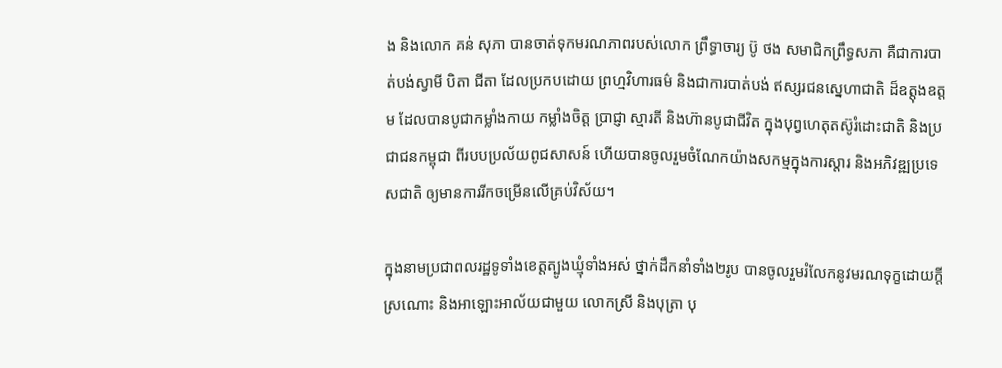ង និងលោក គន់ សុភា បានចាត់ទុកមរណភាពរបស់លោក ព្រឹទ្ធាចារ្យ ប៊ូ ថង សមាជិកព្រឹទ្ធសភា គឺជាការបាត់បង់ស្វាមី បិតា ជីតា ដែលប្រកបដោយ ព្រហ្មវិហារធម៌ និងជាការបាត់បង់ ឥស្សរជនស្នេហាជាតិ ដ៏ឧត្តុងឧត្តម ដែលបានបូជាកម្លាំងកាយ កម្លាំងចិត្ត ប្រាជ្ញា ស្មារតី និងហ៊ានបូជាជីវិត ក្នុងបុព្វហេតុតស៊ូរំដោះជាតិ និងប្រជាជនកម្ពុជា ពីរបបប្រល័យពូជសាសន៍ ហើយបានចូលរួមចំណែកយ៉ាងសកម្មក្នុងការស្តារ និងអភិវឌ្ឍប្រទេសជាតិ ឲ្យមានការរីកចម្រើនលើគ្រប់វិស័យ។

ក្នុងនាមប្រជាពលរដ្ឋទូទាំងខេត្តត្បូងឃ្មុំទាំងអស់ ថ្នាក់ដឹកនាំទាំង២រូប បានចូលរួមរំលែកនូវមរណទុក្ខដោយក្តីស្រណោះ និងអាឡោះអាល័យជាមួយ លោកស្រី និងបុត្រា បុ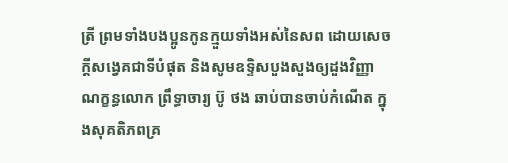ត្រី ព្រមទាំងបងប្អូនកូនក្មួយទាំងអស់នៃសព ដោយសេចក្តីសង្វេគជាទីបំផុត និងសូមឧទ្ទិសបួងសួងឲ្យដួងវិញ្ញាណក្ខន្ធលោក ព្រឹទ្ធាចារ្យ ប៊ូ ថង ឆាប់បានចាប់កំណើត ក្នុងសុគតិភពគ្រ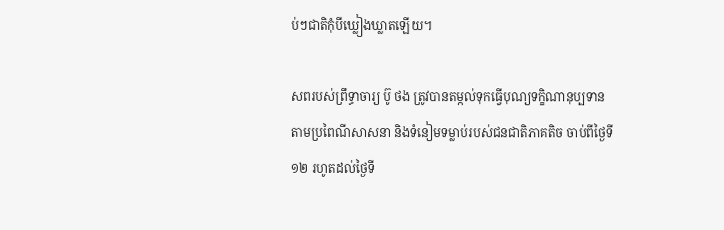ប់ៗជាតិកុំបីឃ្លៀងឃ្លាតឡើយ។

សពរបស់ព្រឹទ្ធាចារ្យ ប៊ូ ថង ត្រូវបានតម្កល់ទុកធ្វើបុណ្យទក្ខិណានុប្បទាន តាមប្រពៃណីសាសនា និងទំនៀមទម្លាប់របស់ជនជាតិភាគតិច ចាប់ពីថ្ងៃទី១២ រហូតដល់ថ្ងៃទី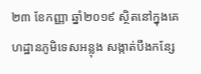២៣ ខែកញ្ញា ឆ្នាំ២០១៩ ស្ថិតនៅក្នុងគេហដ្ឋានភូមិទេសអន្លុង សង្កាត់បឹងកន្សែ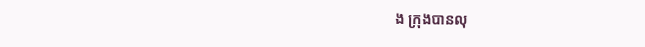ង ក្រុងបានលុ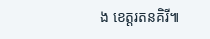ង ខេត្តរតនគិរី៕